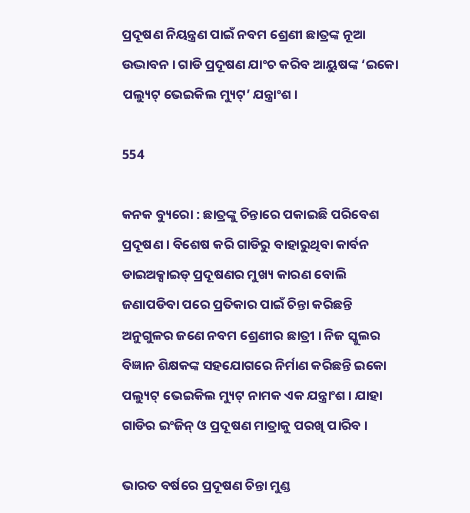ପ୍ରଦୂଷଣ ନିୟନ୍ତ୍ରଣ ପାଇଁ ନବମ ଶ୍ରେଣୀ ଛାତ୍ରଙ୍କ ନୂଆ ଉଦ୍ଭାବନ । ଗାଡି ପ୍ରଦୂଷଣ ଯାଂଚ କରିବ ଆୟୁଷଙ୍କ ‘ଇକୋ ପଲ୍ୟୁଟ୍ ଭେଇକିଲ ମ୍ୟୁଟ୍’ ଯନ୍ତ୍ରାଂଶ ।

554

କନକ ବ୍ୟୁରୋ : ଛାତ୍ରଙ୍କୁ ଚିନ୍ତାରେ ପକାଇଛି ପରିବେଶ ପ୍ରଦୂଷଣ । ବିଶେଷ କରି ଗାଡିରୁ ବାହାରୁଥିବା କାର୍ବନ ଡାଇଅକ୍ସାଇଡ୍ ପ୍ରଦୂଷଣର ମୁଖ୍ୟ କାରଣ ବୋଲି ଜଣାପଡିବା ପରେ ପ୍ରତିକାର ପାଇଁ ଚିନ୍ତା କରିଛନ୍ତି ଅନୁଗୁଳର ଜଣେ ନବମ ଶ୍ରେଣୀର ଛାତ୍ରୀ । ନିଜ ସ୍କୁଲର ବିଜ୍ଞାନ ଶିକ୍ଷକଙ୍କ ସହଯୋଗରେ ନିର୍ମାଣ କରିଛନ୍ତି ଇକୋ ପଲ୍ୟୁଟ୍ ଭେଇକିଲ ମ୍ୟୁଟ୍ ନାମକ ଏକ ଯନ୍ତ୍ରାଂଶ । ଯାହା ଗାଡିର ଇଂଜିନ୍ ଓ ପ୍ରଦୂଷଣ ମାତ୍ରାକୁ ପରଖି ପାରିବ ।

ଭାରତ ବର୍ଷରେ ପ୍ରଦୂଷଣ ଚିନ୍ତା ମୁଣ୍ଡ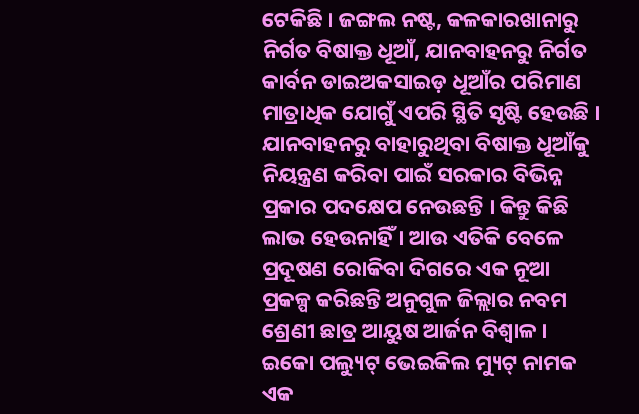ଟେକିଛି । ଜଙ୍ଗଲ ନଷ୍ଟ, କଳକାରଖାନାରୁ ନିର୍ଗତ ବିଷାକ୍ତ ଧୂଆଁ, ଯାନବାହନରୁ ନିର୍ଗତ କାର୍ବନ ଡାଇଅକସାଇଡ଼ ଧୂଆଁର ପରିମାଣ ମାତ୍ରାଧିକ ଯୋଗୁଁ ଏପରି ସ୍ଥିତି ସୃଷ୍ଟି ହେଉଛି । ଯାନବାହନରୁ ବାହାରୁଥିବା ବିଷାକ୍ତ ଧୂଆଁକୁ ନିୟନ୍ତ୍ରଣ କରିବା ପାଇଁ ସରକାର ବିଭିନ୍ନ ପ୍ରକାର ପଦକ୍ଷେପ ନେଉଛନ୍ତି । କିନ୍ତୁ କିଛି ଲାଭ ହେଉନାହିଁ । ଆଉ ଏତିକି ବେଳେ ପ୍ରଦୂଷଣ ରୋକିବା ଦିଗରେ ଏକ ନୂଆ ପ୍ରକଳ୍ପ କରିଛନ୍ତି ଅନୁଗୁଳ ଜିଲ୍ଲାର ନବମ ଶ୍ରେଣୀ ଛାତ୍ର ଆୟୁଷ ଆର୍ଜନ ବିଶ୍ୱାଳ । ଇକୋ ପଲ୍ୟୁଟ୍ ଭେଇକିଲ ମ୍ୟୁଟ୍ ନାମକ ଏକ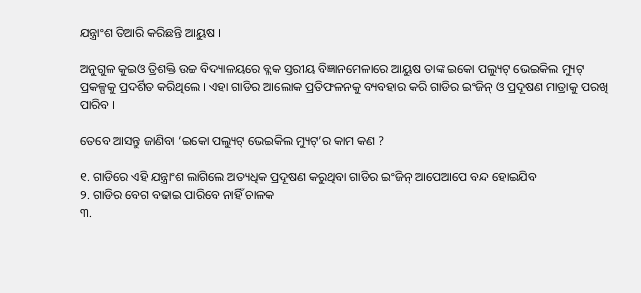ଯନ୍ତ୍ରାଂଶ ତିଆରି କରିଛନ୍ତି ଆୟୁଷ ।

ଅନୁଗୁଳ କୁଇଓ ତ୍ରିଶକ୍ତି ଉଚ୍ଚ ବିଦ୍ୟାଳୟରେ ବ୍ଲକ ସ୍ତରୀୟ ବିଜ୍ଞାନମେଳାରେ ଆୟୁଷ ତାଙ୍କ ଇକୋ ପଲ୍ୟୁଟ୍ ଭେଇକିଲ ମ୍ୟୁଟ୍ ପ୍ରକଳ୍ପକୁ ପ୍ରଦର୍ଶିତ କରିଥିଲେ । ଏହା ଗାଡିର ଆଲୋକ ପ୍ରତିଫଳନକୁ ବ୍ୟବହାର କରି ଗାଡିର ଇଂଜିନ୍ ଓ ପ୍ରଦୂଷଣ ମାତ୍ରାକୁ ପରଖି ପାରିବ ।

ତେବେ ଆସନ୍ତୁ ଜାଣିବା ‘ଇକୋ ପଲ୍ୟୁଟ୍ ଭେଇକିଲ ମ୍ୟୁଟ୍’ର କାମ କଣ ?

୧. ଗାଡିରେ ଏହି ଯନ୍ତ୍ରାଂଶ ଲାଗିଲେ ଅତ୍ୟଧିକ ପ୍ରଦୂଷଣ କରୁଥିବା ଗାଡିର ଇଂଜିନ୍ ଆପେଆପେ ବନ୍ଦ ହୋଇଯିବ
୨. ଗାଡିର ବେଗ ବଢାଇ ପାରିବେ ନାହିଁ ଚାଳକ
୩.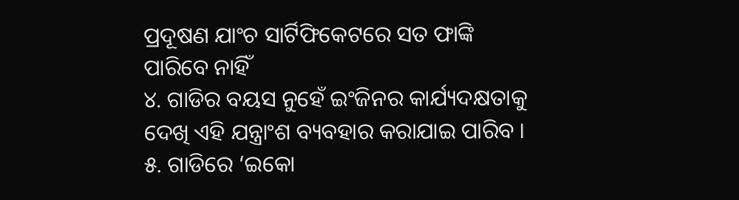ପ୍ରଦୂଷଣ ଯାଂଚ ସାର୍ଟିଫିକେଟରେ ସତ ଫାଙ୍କି ପାରିବେ ନାହିଁ
୪. ଗାଡିର ବୟସ ନୁହେଁ ଇଂଜିନର କାର୍ଯ୍ୟଦକ୍ଷତାକୁ ଦେଖି ଏହି ଯନ୍ତ୍ରାଂଶ ବ୍ୟବହାର କରାଯାଇ ପାରିବ ।
୫. ଗାଡିରେ ‘ଇକୋ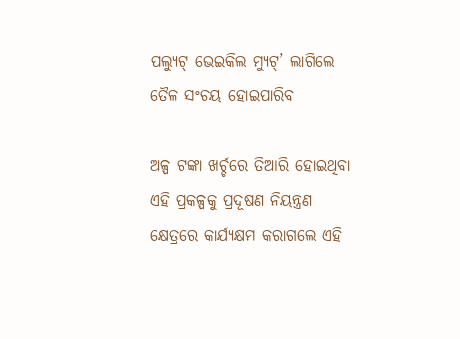ପଲ୍ୟୁଟ୍ ଭେଇକିଲ ମ୍ୟୁଟ୍’ ଲାଗିଲେ ତୈଳ ସଂଚୟ ହୋଇପାରିବ

ଅଳ୍ପ ଟଙ୍କା ଖର୍ଚ୍ଚରେ ତିଆରି ହୋଇଥିବା ଏହି ପ୍ରକଳ୍ପକୁ ପ୍ରଦୂଷଣ ନିୟନ୍ତ୍ରଣ କ୍ଷେତ୍ରରେ କାର୍ଯ୍ୟକ୍ଷମ କରାଗଲେ ଏହି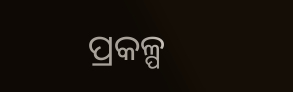ପ୍ରକଳ୍ପ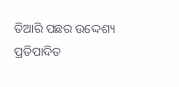ତିଆରି ପଛର ଉଦ୍ଦେଶ୍ୟ ପ୍ରତିପାଦିତ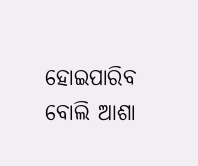ହୋଇପାରିବ ବୋଲି ଆଶା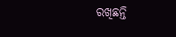ରଖିଛନ୍ତି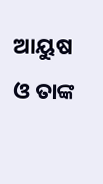ଆୟୁଷ ଓ ତାଙ୍କ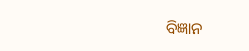ବିଜ୍ଞାନ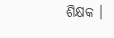ଶିକ୍ଷକ ।